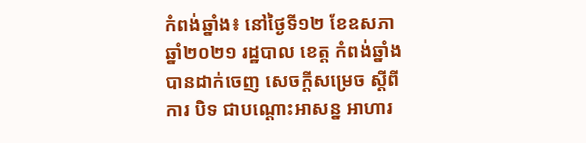កំពង់ឆ្នាំង៖ នៅថ្ងៃទី១២ ខែឧសភា ឆ្នាំ២០២១ រដ្ឋបាល ខេត្ត កំពង់ឆ្នាំង បានដាក់ចេញ សេចក្ដីសម្រេច ស្ដីពី ការ បិទ ជាបណ្ដោះអាសន្ន អាហារ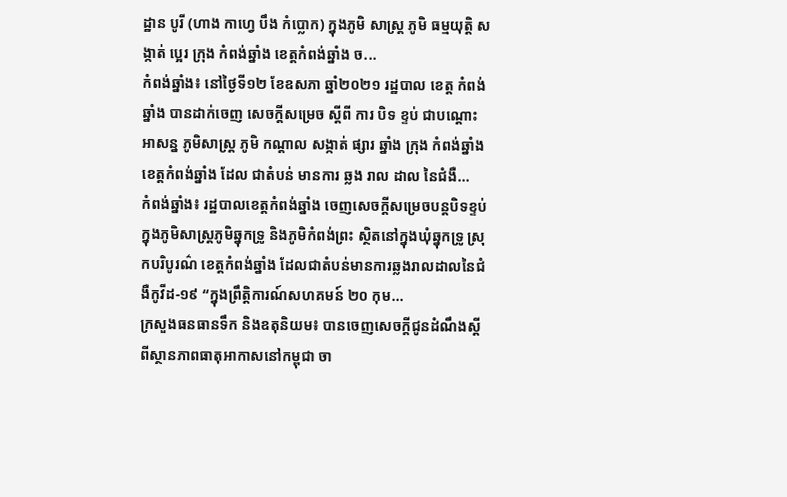ដ្ឋាន បូរី (ហាង កាហ្វេ បឹង កំប្លោក) ក្នុងភូមិ សាស្ត្រ ភូមិ ធម្មយុត្តិ សង្កាត់ ប្អេរ ក្រុង កំពង់ឆ្នាំង ខេត្តកំពង់ឆ្នាំង ច...
កំពង់ឆ្នាំង៖ នៅថ្ងៃទី១២ ខែឧសភា ឆ្នាំ២០២១ រដ្ឋបាល ខេត្ត កំពង់ឆ្នាំង បានដាក់ចេញ សេចក្ដីសម្រេច ស្ដីពី ការ បិទ ខ្ទប់ ជាបណ្ដោះ អាសន្ន ភូមិសាស្ត្រ ភូមិ កណ្ដាល សង្កាត់ ផ្សារ ឆ្នាំង ក្រុង កំពង់ឆ្នាំង ខេត្តកំពង់ឆ្នាំង ដែល ជាតំបន់ មានការ ឆ្លង រាល ដាល នៃជំងឺ...
កំពង់ឆ្នាំង៖ រដ្ឋបាលខេត្តកំពង់ឆ្នាំង ចេញសេចក្តីសម្រេចបន្តបិទខ្ទប់ក្នុងភូមិសាស្រ្តភូមិឆ្នុកទ្រូ និងភូមិកំពង់ព្រះ ស្ថិតនៅក្នុងឃុំឆ្នុកទ្រូ ស្រុកបរិបូរណ៌ ខេត្តកំពង់ឆ្នាំង ដែលជាតំបន់មានការឆ្លងរាលដាលនៃជំងឺកូវីដ-១៩ “ក្នុងព្រឹត្តិការណ៍សហគមន៍ ២០ កុម...
ក្រសួងធនធានទឹក និងឧតុនិយម៖ បានចេញសេចក្តីជូនដំណឹងស្តីពីស្ថានភាពធាតុអាកាសនៅកម្ពុជា ចា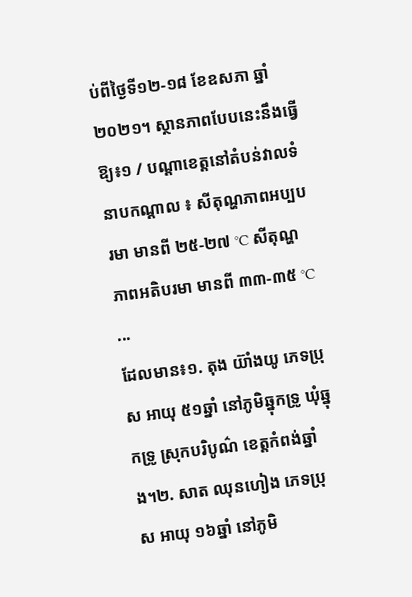ប់ពីថ្ងៃទី១២-១៨ ខែឧសភា ឆ្នាំ២០២១។ ស្ថានភាពបែបនេះនឹងធ្វើឱ្យ៖១ / បណ្តាខេត្តនៅតំបន់វាលទំនាបកណ្តាល ៖ សីតុណ្ហភាពអប្បបរមា មានពី ២៥-២៧ °C សីតុណ្ហភាពអតិបរមា មានពី ៣៣-៣៥ °C ...
ដែលមាន៖១. តុង យ៊ាំងយូ ភេទប្រុស អាយុ ៥១ឆ្នាំ នៅភូមិឆ្នុកទ្រូ ឃុំឆ្នុកទ្រូ ស្រុកបរិបូណ៌ ខេត្តកំពង់ឆ្នាំង។២. សាត ឈុនហៀង ភេទប្រុស អាយុ ១៦ឆ្នាំ នៅភូមិ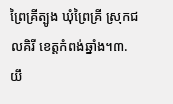ព្រៃគ្រីត្បូង ឃុំព្រៃគ្រី ស្រុកជលគិរី ខេត្តកំពង់ឆ្នាំង។៣. យឹ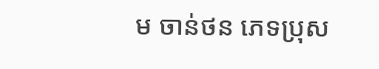ម ចាន់ថន ភេទប្រុស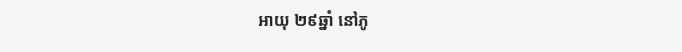អាយុ ២៩ឆ្នាំ នៅភូ